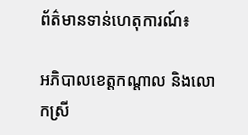ព័ត៌មានទាន់ហេតុការណ៍៖

អភិបាលខេត្តកណ្ដាល និងលោកស្រី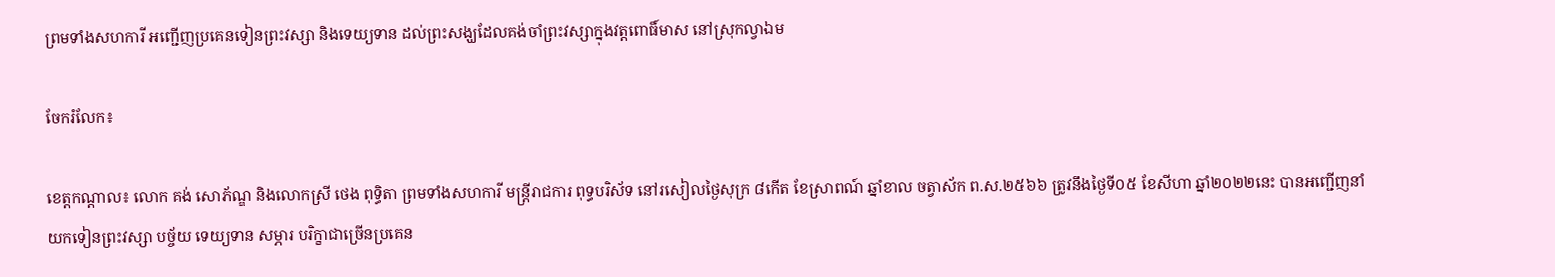ព្រមទាំងសហការី អញ្ជើញប្រគេនទៀនព្រះវស្សា និងទេយ្យទាន ដល់ព្រះសង្ឃដែលគង់ចាំព្រះវស្សាក្នុងវត្តពោធិ៍មាស នៅស្រុកល្វាឯម

ចែករំលែក៖

ខេត្តកណ្ដាល៖ លោក គង់ សោភ័ណ្ឌ និងលោកស្រី ថេង ពុទ្ធិតា ព្រមទាំងសហការី មន្ត្រីរាជការ ពុទ្ធបរិស័ទ នៅរសៀលថ្ងៃសុក្រ ៨កើត ខែស្រាពណ៍ ឆ្នាំខាល ចត្វាស័ក ព.ស.២៥៦៦ ត្រូវនឹងថ្ងៃទី០៥ ខែសីហា ឆ្នាំ២០២២នេះ បានអញ្ជើញនាំយកទៀនព្រះវស្សា បច្ច័យ ទេយ្យទាន សម្ភារ បរិក្ខាជាច្រើនប្រគេន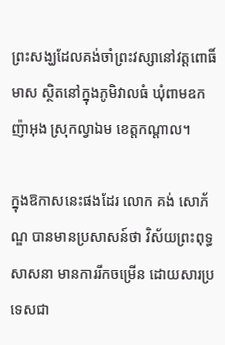ព្រះសង្ឃដែលគង់ចាំព្រះវស្សានៅវត្តពោធិ៍មាស ស្ថិតនៅក្នុងភូមិវាលធំ ឃុំពាមឧកញ៉ាអុង ស្រុកល្វាឯម ខេត្តកណ្ដាល។

ក្នុងឱកាសនេះផងដែរ លោក គង់ សោភ័ណ្ឌ បានមានប្រសាសន៍ថា វិស័យព្រះពុទ្ធសាសនា មានការរីកចម្រើន ដោយសារប្រទេសជា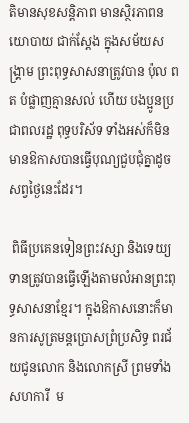តិមានសុខសន្តិភាព មានស្ថិរភាពនយោបាយ ជាក់ស្តែង ក្នុងសម័យសង្គ្រាម ព្រះពុទ្ធសាសនាត្រូវបាន ប៉ុល ពត បំផ្លាញគ្មានសល់ ហើយ បងប្អូនប្រជាពលរដ្ឋ ពុទ្ធបរិស័ទ ទាំងអស់ក៏មិនមានឱកាសបានធ្វើបុណ្យជួបជុំគ្នាដូចសព្វថ្ងៃនេះដែរ។

 ពិធីប្រគេនទៀនព្រះវស្សា និងទេយ្យទានត្រូវបានធ្វើឡើងតាមលំអានព្រះពុទ្ធសាសនាខ្មែរ។ ក្នុងឱកាសនោះក៏មានការសូត្រមន្តប្រោសព្រំប្រសិទ្ធ ពរជ័យជូនលោក និងលោកស្រី ព្រមទាំងសហការី  ម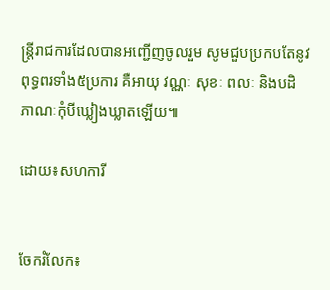ន្ត្រីរាជការដែលបានអញ្ជើញចូលរួម សូមជួបប្រកបតែនូវពុទ្ធពរទាំង៥ប្រការ គឺអាយុ វណ្ណៈ សុខៈ ពលៈ និងបដិភាណៈកុំបីឃ្លៀងឃ្លាតឡើយ៕

ដោយ៖សហការី


ចែករំលែក៖